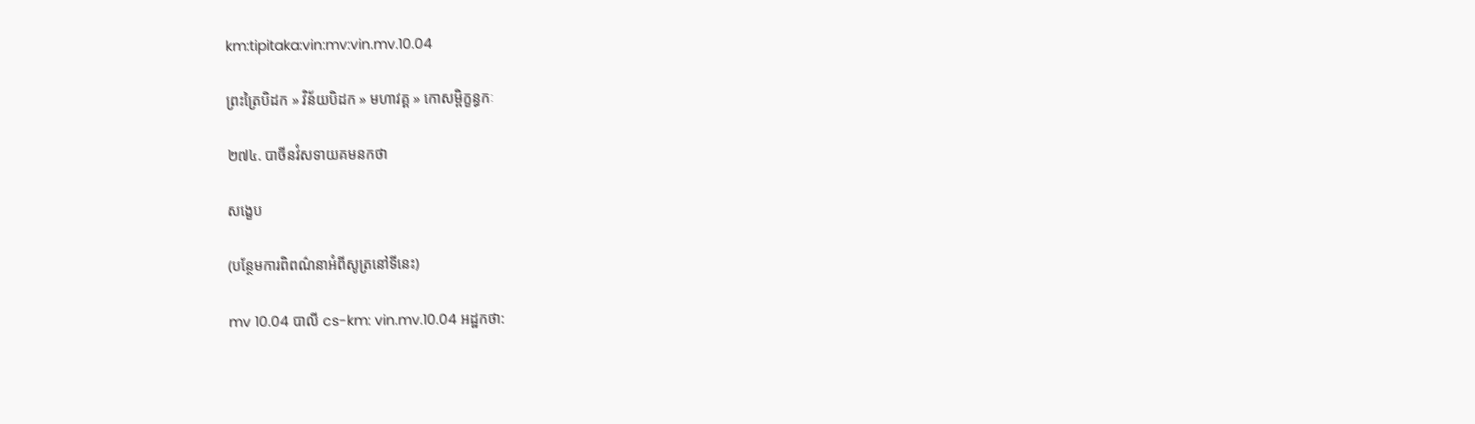km:tipitaka:vin:mv:vin.mv.10.04

ព្រះត្រៃបិដក » វិន័យបិដក » មហាវគ្គ » កោសម្ពិក្ខន្ធកៈ

២៧៤. បាចីនវំសទាយគមនកថា

សង្ខេប

(បន្ថែមការពិពណ៌នាអំពីសូត្រនៅទីនេះ)

mv 10.04 បាលី cs-km: vin.mv.10.04 អដ្ឋកថា: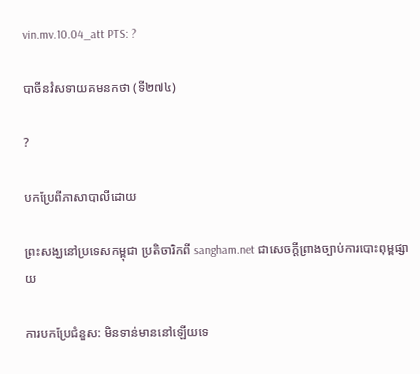vin.mv.10.04_att PTS: ?

បាចីនវំសទាយគមនកថា (ទី២៧៤)

?

បកប្រែពីភាសាបាលីដោយ

ព្រះសង្ឃនៅប្រទេសកម្ពុជា ប្រតិចារិកពី sangham.net ជាសេចក្តីព្រាងច្បាប់ការបោះពុម្ពផ្សាយ

ការបកប្រែជំនួស: មិនទាន់មាននៅឡើយទេ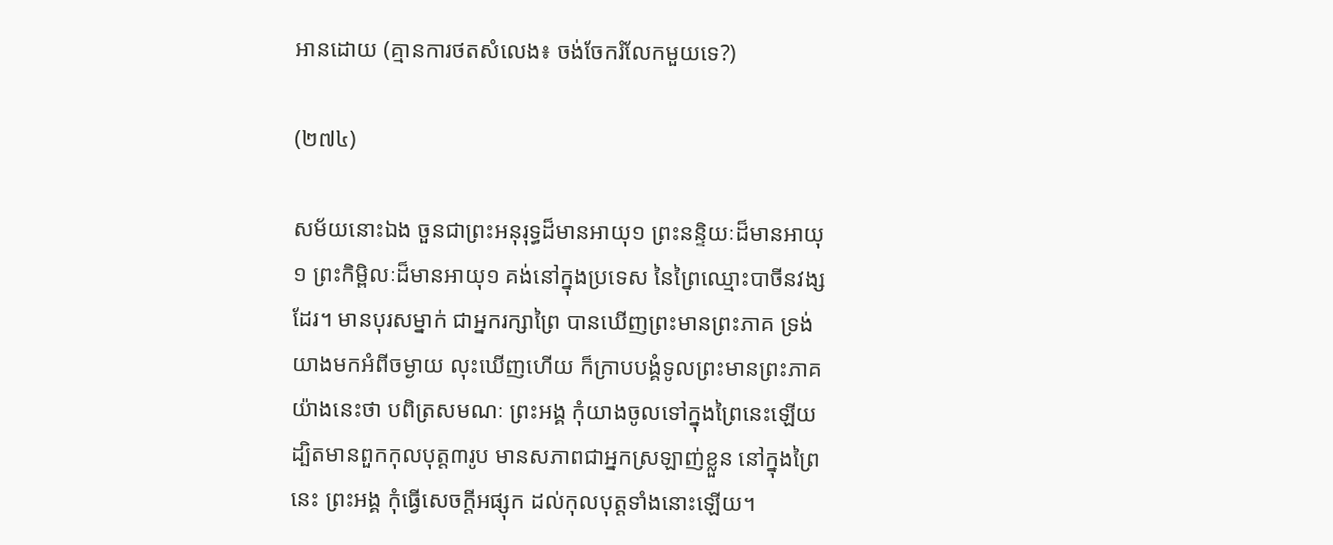អានដោយ (គ្មានការថតសំលេង៖ ចង់ចែករំលែកមួយទេ?)

(២៧៤)

សម័យនោះឯង ចួនជាព្រះអនុរុទ្ធដ៏មានអាយុ១ ព្រះនន្ទិយៈដ៏មានអាយុ១ ព្រះកិម្ពិលៈដ៏មានអាយុ១ គង់នៅក្នុងប្រទេស នៃព្រៃឈ្មោះបាចីនវង្សដែរ។ មានបុរសម្នាក់ ជាអ្នករក្សាព្រៃ បានឃើញព្រះមានព្រះភាគ ទ្រង់យាងមកអំពីចម្ងាយ លុះឃើញហើយ ក៏ក្រាបបង្គំទូលព្រះមានព្រះភាគ យ៉ាងនេះថា បពិត្រសមណៈ ព្រះអង្គ កុំយាងចូលទៅក្នុងព្រៃនេះឡើយ ដ្បិតមានពួកកុលបុត្ត៣រូប មានសភាពជាអ្នកស្រឡាញ់ខ្លួន នៅក្នុងព្រៃនេះ ព្រះអង្គ កុំធ្វើសេចក្តីអផ្សុក ដល់កុលបុត្តទាំងនោះឡើយ។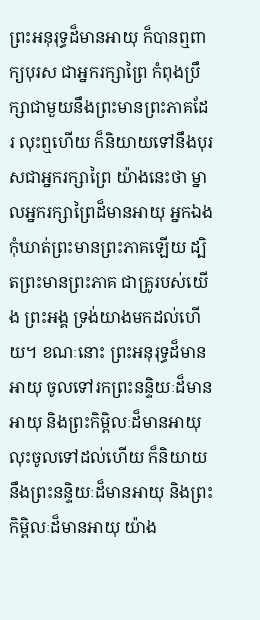ព្រះអនុរុទ្ធដ៏មានអាយុ ក៏បានឮពាក្យបុរស ជាអ្នករក្សាព្រៃ កំពុងប្រឹក្សាជាមួយនឹងព្រះមានព្រះភាគដែរ លុះឮហើយ ក៏និយាយទៅនឹងបុរសជាអ្នករក្សាព្រៃ យ៉ាងនេះថា ម្នាលអ្នករក្សាព្រៃដ៏មានអាយុ អ្នកឯង កុំឃាត់ព្រះមានព្រះភាគឡើយ ដ្បិតព្រះមានព្រះភាគ ជាគ្រូរបស់យើង ព្រះអង្គ ទ្រង់យាងមកដល់ហើយ។ ខណៈនោះ ព្រះអនុរុទ្ធដ៏មានអាយុ ចូលទៅរកព្រះនន្ទិយៈដ៏មានអាយុ និងព្រះកិម្ពិលៈដ៏មានអាយុ លុះចូលទៅដល់ហើយ ក៏និយាយនឹងព្រះនន្ទិយៈដ៏មានអាយុ និងព្រះកិម្ពិលៈដ៏មានអាយុ យ៉ាង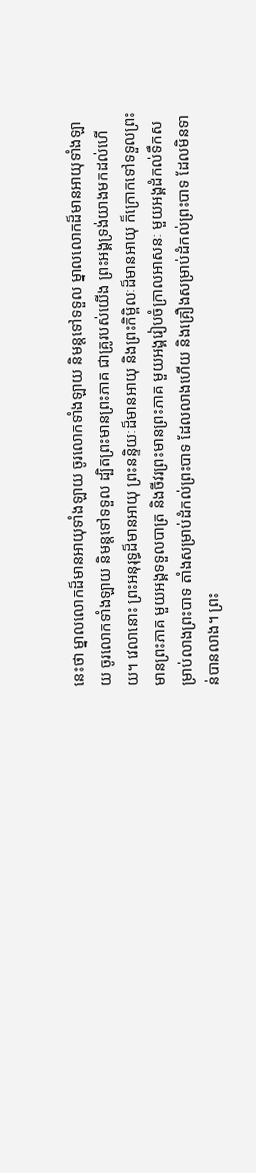នេះថា ម្នាលលោកដ៏មានអាយុទាំងឡាយ ចូរលោកទាំងឡាយ និមន្តទៅទទួល ម្នាលលោកដ៏មានអាយុទាំងឡាយ ចូរលោកទាំងឡាយ និមន្តទៅទទួល ដ្បិតព្រះមានព្រះភាគ ជាគ្រូរបស់យើង ព្រះអង្គទ្រង់យាងមកដល់ហើយ។ វេលានោះ ព្រះអនុរុទ្ធដ៏មានអាយុ ព្រះនន្ទិយៈដ៏មានអាយុ និងព្រះកិម្ពិលៈដ៏មានអាយុ ក៏ក្រោកទៅទទួលព្រះមានព្រះភាគ មួយអង្គទទួលបាត្រ និងចីវរព្រះមានព្រះភាគ មួយអង្គរៀបចំក្រាលអាសនៈ មួយអង្គដំកល់ទឹកសម្រាប់លាងព្រះបាទ តាំងសម្រាប់ដំកល់ព្រះបាទ ដែលលាងហើយ និងគ្រឿងសម្រាប់ដំកល់ព្រះបាទ ដែលមិនទាន់បានលាង។ ព្រះ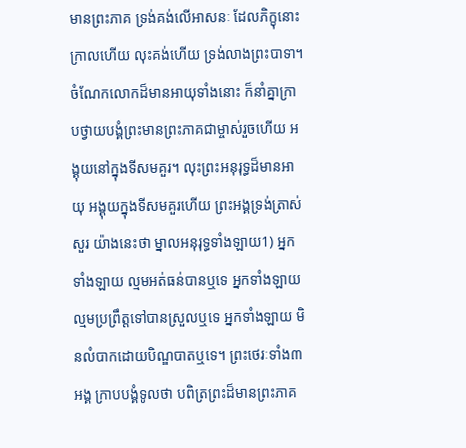មានព្រះភាគ ទ្រង់គង់លើអាសនៈ ដែលភិក្ខុនោះក្រាលហើយ លុះគង់ហើយ ទ្រង់លាងព្រះបាទា។ ចំណែកលោកដ៏មានអាយុទាំងនោះ ក៏នាំគ្នាក្រាបថ្វាយបង្គំព្រះមានព្រះភាគជាម្ចាស់រួចហើយ អង្គុយនៅក្នុងទីសមគួរ។ លុះព្រះអនុរុទ្ធដ៏មានអាយុ អង្គុយក្នុងទីសមគួរហើយ ព្រះអង្គទ្រង់ត្រាស់សួរ យ៉ាងនេះថា ម្នាលអនុរុទ្ធទាំងឡាយ1) អ្នកទាំងឡាយ ល្មមអត់ធន់បានឬទេ អ្នកទាំងឡាយ ល្មមប្រព្រឹត្តទៅបានស្រួលឬទេ អ្នកទាំងឡាយ មិនលំបាកដោយបិណ្ឌបាតឬទេ។ ព្រះថេរៈទាំង៣អង្គ ក្រាបបង្គំទូលថា បពិត្រព្រះដ៏មានព្រះភាគ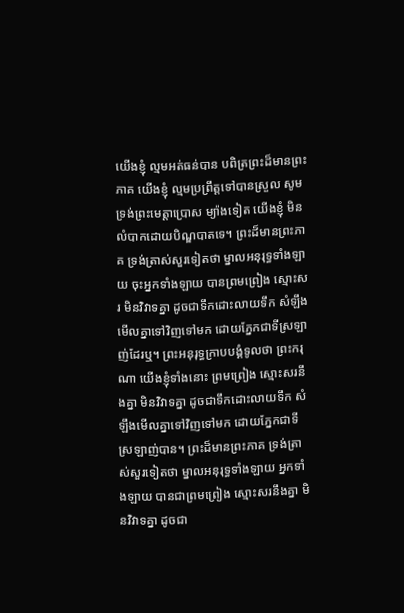យើងខ្ញុំ ល្មមអត់ធន់បាន បពិត្រព្រះដ៏មានព្រះភាគ យើងខ្ញុំ ល្មមប្រព្រឹត្តទៅបានស្រួល សូមទ្រង់ព្រះមេត្តាប្រោស ម្យ៉ាងទៀត យើងខ្ញុំ មិនលំបាកដោយបិណ្ឌបាតទេ។ ព្រះដ៏មានព្រះភាគ ទ្រង់ត្រាស់សួរទៀតថា ម្នាលអនុរុទ្ធទាំងឡាយ ចុះអ្នកទាំងឡាយ បានព្រមព្រៀង ស្មោះសរ មិនវិវាទគ្នា ដូចជាទឹកដោះលាយទឹក សំឡឹងមើលគ្នាទៅវិញទៅមក ដោយភ្នែកជាទីស្រឡាញ់ដែរឬ។ ព្រះអនុរុទ្ធក្រាបបង្គំទូលថា ព្រះករុណា យើងខ្ញុំទាំងនោះ ព្រមព្រៀង ស្មោះសរនឹងគ្នា មិនវិវាទគ្នា ដូចជាទឹកដោះលាយទឹក សំឡឹងមើលគ្នាទៅវិញទៅមក ដោយភ្នែកជាទីស្រឡាញ់បាន។ ព្រះដ៏មានព្រះភាគ ទ្រង់ត្រាស់សួរទៀតថា ម្នាលអនុរុទ្ធទាំងឡាយ អ្នកទាំងឡាយ បានជាព្រមព្រៀង ស្មោះសរនឹងគ្នា មិនវិវាទគ្នា ដូចជា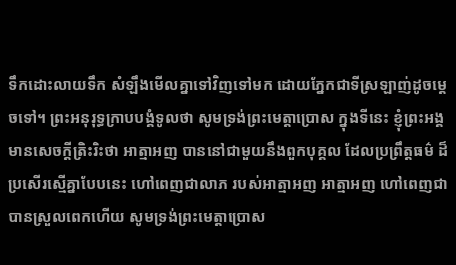ទឹកដោះលាយទឹក សំឡឹងមើលគ្នាទៅវិញទៅមក ដោយភ្នែកជាទីស្រឡាញ់ដូចម្តេចទៅ។ ព្រះអនុរុទ្ធក្រាបបង្គំទូលថា សូមទ្រង់ព្រះមេត្តាប្រោស ក្នុងទីនេះ ខ្ញុំព្រះអង្គ មានសេចក្តីត្រិះរិះថា អាត្មាអញ បាននៅជាមួយនឹងពួកបុគ្គល ដែលប្រព្រឹត្តធម៌ ដ៏ប្រសើរស្មើគ្នាបែបនេះ ហៅពេញជាលាភ របស់អាត្មាអញ អាត្មាអញ ហៅពេញជាបានស្រួលពេកហើយ សូមទ្រង់ព្រះមេត្តាប្រោស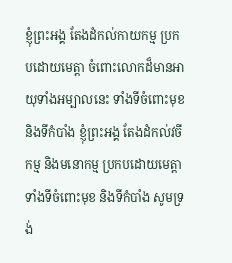ខ្ញុំព្រះអង្គ តែងដំកល់កាយកម្ម ប្រកបដោយមេត្តា ចំពោះលោកដ៏មានអាយុទាំងអម្បាលនេះ ទាំងទីចំពោះមុខ និងទីកំបាំង ខ្ញុំព្រះអង្គ តែងដំកល់វចីកម្ម និងមនោកម្ម ប្រកបដោយមេត្តា ទាំងទីចំពោះមុខ និងទីកំបាំង សូមទ្រង់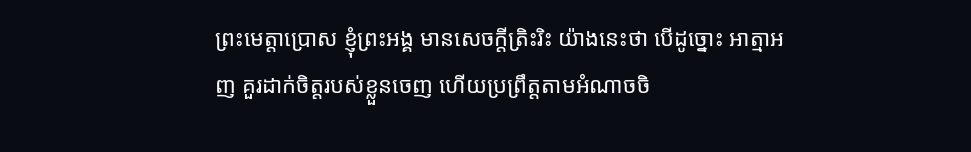ព្រះមេត្តាប្រោស ខ្ញុំព្រះអង្គ មានសេចក្តីត្រិះរិះ យ៉ាងនេះថា បើដូច្នោះ អាត្មាអញ គួរដាក់ចិត្តរបស់ខ្លួនចេញ ហើយប្រព្រឹត្តតាមអំណាចចិ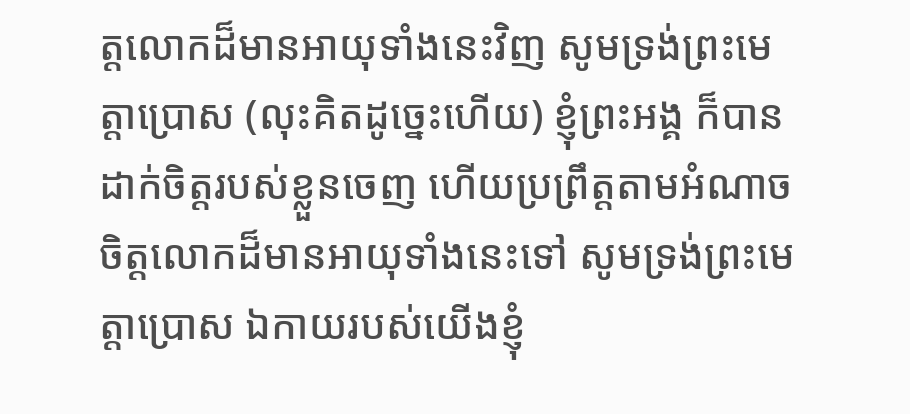ត្តលោកដ៏មានអាយុទាំងនេះវិញ សូមទ្រង់ព្រះមេត្តាប្រោស (លុះគិតដូច្នេះហើយ) ខ្ញុំព្រះអង្គ ក៏បានដាក់ចិត្តរបស់ខ្លួនចេញ ហើយប្រព្រឹត្តតាមអំណាចចិត្តលោកដ៏មានអាយុទាំងនេះទៅ សូមទ្រង់ព្រះមេត្តាប្រោស ឯកាយរបស់យើងខ្ញុំ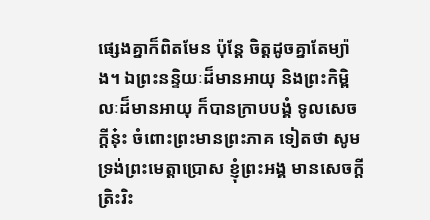ផ្សេងគ្នាក៏ពិតមែន ប៉ុន្តែ ចិត្តដូចគ្នាតែម្យ៉ាង។ ឯព្រះនន្ទិយៈដ៏មានអាយុ និងព្រះកិម្ពិលៈដ៏មានអាយុ ក៏បានក្រាបបង្គំ ទូលសេចក្តីនុ៎ះ ចំពោះព្រះមានព្រះភាគ ទៀតថា សូមទ្រង់ព្រះមេត្តាប្រោស ខ្ញុំព្រះអង្គ មានសេចក្តីត្រិះរិះ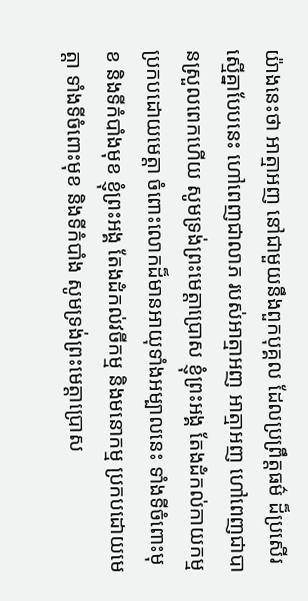យ៉ាងនេះថា អាត្មាអញ នៅជាមួយនឹងពួកបុគ្គល ដែលប្រព្រឹត្តធម៌ ដ៏ប្រសើរស្មើគ្នាបែបនេះ ហៅពេញជាលាភ របស់អាត្មាអញ អាត្មាអញ ហៅពេញជាបានស្រួលពេកហើយ សូមទ្រង់ព្រះមេត្តាប្រោស ខ្ញុំព្រះអង្គ តែងដំកល់កាយកម្ម ប្រកបដោយមេត្តា ចំពោះលោកដ៏មានអាយុទាំងអម្បាលនេះ ទាំងទីចំពោះមុខ និងទីកំបាំងមុខ ខ្ញុំព្រះអង្គ តែងដំកល់វចីកម្ម និងមនោកម្ម ប្រកបដោយមេត្តា ទាំងទីចំពោះមុខ និងទីកំបាំង សូមទ្រង់ព្រះមេត្តាប្រោស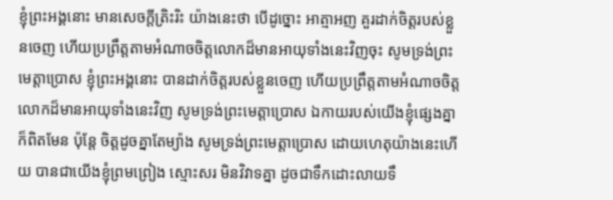ខ្ញុំព្រះអង្គនោះ មានសេចក្តីត្រិះរិះ យ៉ាងនេះថា បើដូច្នោះ អាត្មាអញ គួរដាក់ចិត្តរបស់ខ្លួនចេញ ហើយប្រព្រឹត្តតាមអំណាចចិត្តលោកដ៏មានអាយុទាំងនេះវិញចុះ សូមទ្រង់ព្រះមេត្តាប្រោស ខ្ញុំព្រះអង្គនោះ បានដាក់ចិត្តរបស់ខ្លួនចេញ ហើយប្រព្រឹត្តតាមអំណាចចិត្តលោកដ៏មានអាយុទាំងនេះវិញ សូមទ្រង់ព្រះមេត្តាប្រោស ឯកាយរបស់យើងខ្ញុំផ្សេងគ្នា ក៏ពិតមែន ប៉ុន្តែ ចិត្តដូចគ្នាតែម្យ៉ាង សូមទ្រង់ព្រះមេត្តាប្រោស ដោយហេតុយ៉ាងនេះហើយ បានជាយើងខ្ញុំព្រមព្រៀង ស្មោះសរ មិនវិវាទគ្នា ដូចជាទឹកដោះលាយទឹ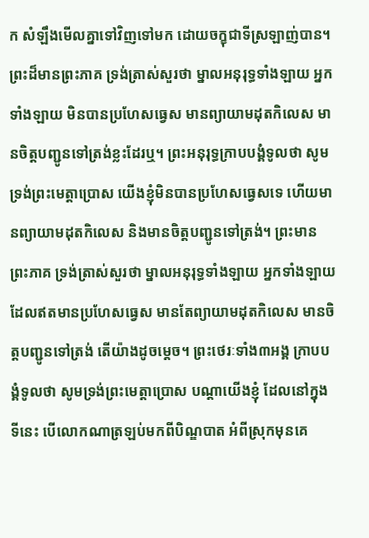ក សំឡឹងមើលគ្នាទៅវិញទៅមក ដោយចក្ខុជាទីស្រឡាញ់បាន។ ព្រះដ៏មានព្រះភាគ ទ្រង់ត្រាស់សួរថា ម្នាលអនុរុទ្ធទាំងឡាយ អ្នកទាំងឡាយ មិនបានប្រហែសធ្វេស មានព្យាយាមដុតកិលេស មានចិត្តបញ្ជូនទៅត្រង់ខ្លះដែរឬ។ ព្រះអនុរុទ្ធក្រាបបង្គំទូលថា សូមទ្រង់ព្រះមេត្តាប្រោស យើងខ្ញុំមិនបានប្រហែសធ្វេសទេ ហើយមានព្យាយាមដុតកិលេស និងមានចិត្តបញ្ជូនទៅត្រង់។ ព្រះមានព្រះភាគ ទ្រង់ត្រាស់សួរថា ម្នាលអនុរុទ្ធទាំងឡាយ អ្នកទាំងឡាយ ដែលឥតមានប្រហែសធ្វេស មានតែព្យាយាមដុតកិលេស មានចិត្តបញ្ជូនទៅត្រង់ តើយ៉ាងដូចម្តេច។ ព្រះថេរៈទាំង៣អង្គ ក្រាបបង្គំទូលថា សូមទ្រង់ព្រះមេត្តាប្រោស បណ្តាយើងខ្ញុំ ដែលនៅក្នុងទីនេះ បើលោកណាត្រឡប់មកពីបិណ្ឌបាត អំពីស្រុកមុនគេ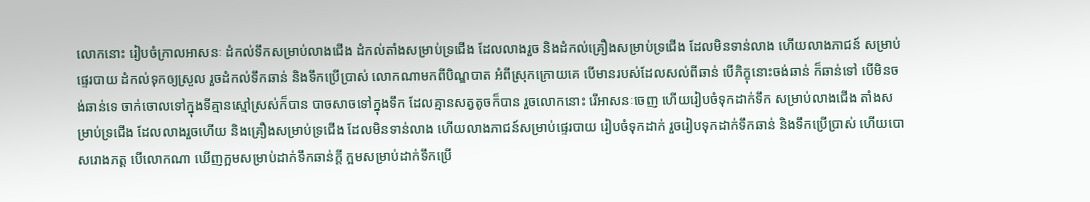លោកនោះ រៀបចំក្រាលអាសនៈ ដំកល់ទឹកសម្រាប់លាងជើង ដំកល់តាំងសម្រាប់ទ្រជើង ដែលលាងរួច និងដំកល់គ្រឿងសម្រាប់ទ្រជើង ដែលមិនទាន់លាង ហើយលាងភាជន៍ សម្រាប់ផ្ទេរបាយ ដំកល់ទុកឲ្យស្រួល រួចដំកល់ទឹកឆាន់ និងទឹកប្រើប្រាស់ លោកណាមកពីបិណ្ឌបាត អំពីស្រុកក្រោយគេ បើមានរបស់ដែលសល់ពីឆាន់ បើភិក្ខុនោះចង់ឆាន់ ក៏ឆាន់ទៅ បើមិនចង់ឆាន់ទេ ចាក់ចោលទៅក្នុងទីគ្មានស្មៅស្រស់ក៏បាន បាចសាចទៅក្នុងទឹក ដែលគ្មានសត្វតូចក៏បាន រួចលោកនោះ រើអាសនៈចេញ ហើយរៀបចំទុកដាក់ទឹក សម្រាប់លាងជើង តាំងសម្រាប់ទ្រជើង ដែលលាងរួចហើយ និងគ្រឿងសម្រាប់ទ្រជើង ដែលមិនទាន់លាង ហើយលាងភាជន៍សម្រាប់ផ្ទេរបាយ រៀបចំទុកដាក់ រួចរៀបទុកដាក់ទឹកឆាន់ និងទឹកប្រើប្រាស់ ហើយបោសរោងភត្ត បើលោកណា ឃើញក្អមសម្រាប់ដាក់ទឹកឆាន់ក្តី ក្អមសម្រាប់ដាក់ទឹកប្រើ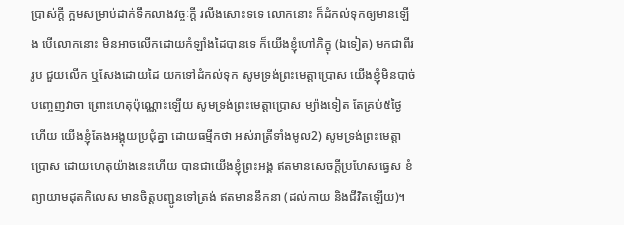ប្រាស់ក្តី ក្អមសម្រាប់ដាក់ទឹកលាងវច្ចៈក្តី រលីងសោះទទេ លោកនោះ ក៏ដំកល់ទុកឲ្យមានឡើង បើលោកនោះ មិនអាចលើកដោយកំឡាំងដៃបានទេ ក៏យើងខ្ញុំហៅភិក្ខុ (ឯទៀត) មកជាពីររូប ជួយលើក ឬសែងដោយដៃ យកទៅដំកល់ទុក សូមទ្រង់ព្រះមេត្តាប្រោស យើងខ្ញុំមិនបាច់បញ្ចេញវាចា ព្រោះហេតុប៉ុណ្ណោះឡើយ សូមទ្រង់ព្រះមេត្តាប្រោស ម្យ៉ាងទៀត តែគ្រប់៥ថ្ងៃហើយ យើងខ្ញុំតែងអង្គុយប្រជុំគ្នា ដោយធម្មីកថា អស់រាត្រីទាំងមូល2) សូមទ្រង់ព្រះមេត្តាប្រោស ដោយហេតុយ៉ាងនេះហើយ បានជាយើងខ្ញុំព្រះអង្គ ឥតមានសេចក្តីប្រហែសធ្វេស ខំព្យាយាមដុតកិលេស មានចិត្តបញ្ជូនទៅត្រង់ ឥតមាននឹកនា (ដល់កាយ និងជីវិតឡើយ)។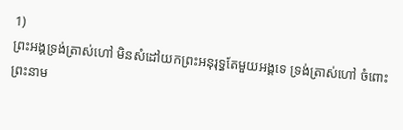1)
ព្រះអង្គទ្រង់ត្រាស់ហៅ មិនសំដៅយកព្រះអនុរុទ្ធតែមួយអង្គទេ ទ្រង់ត្រាស់ហៅ ចំពោះព្រះនាម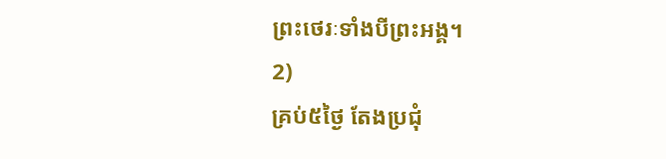ព្រះថេរៈទាំងបីព្រះអង្គ។
2)
គ្រប់៥ថ្ងៃ តែងប្រជុំ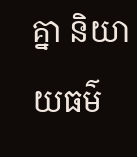គ្នា និយាយធម៌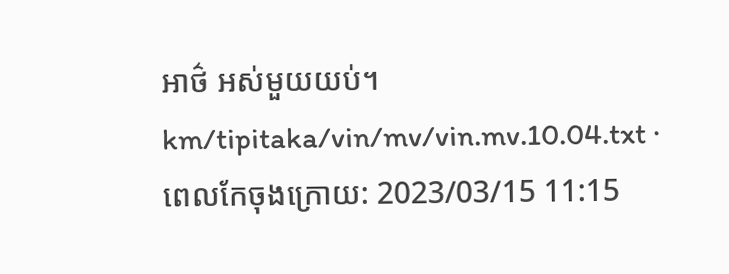អាថ៌ អស់មួយយប់។
km/tipitaka/vin/mv/vin.mv.10.04.txt · ពេលកែចុងក្រោយ: 2023/03/15 11:15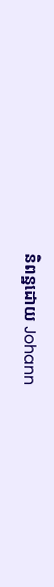និពន្ឋដោយ Johann